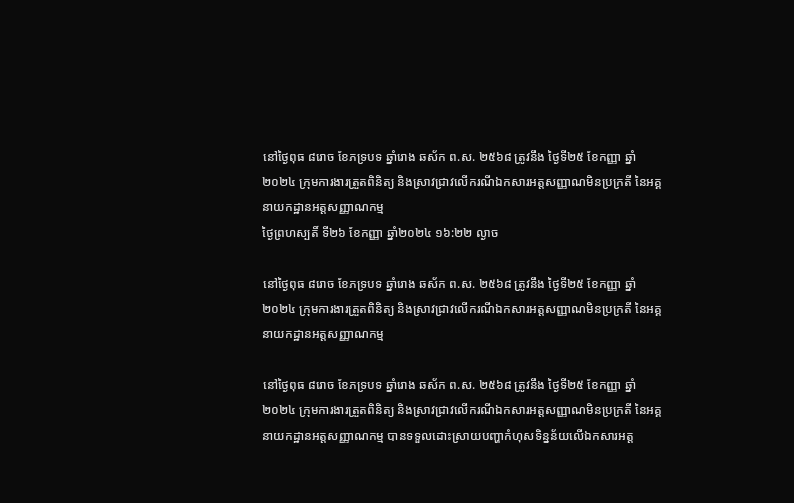នៅថ្ងៃពុធ ៨រោច ខែភទ្របទ ឆ្នាំរោង ឆស័ក ព.ស. ២៥៦៨ ត្រូវនឹង ថ្ងៃទី២៥ ខែកញ្ញា ឆ្នាំ២០២៤ ក្រុមការងារត្រួតពិនិត្យ និងស្រាវជ្រាវលើករណីឯកសារអត្តសញ្ញាណមិនប្រក្រតី នៃអគ្គនាយកដ្ឋានអត្តសញ្ញាណកម្ម
ថ្ងៃព្រហស្បតិ៍ ទី២៦ ខែកញ្ញា ឆ្នាំ២០២៤ ១៦:២២ ល្ងាច

នៅថ្ងៃពុធ ៨រោច ខែភទ្របទ ឆ្នាំរោង ឆស័ក ព.ស. ២៥៦៨ ត្រូវនឹង ថ្ងៃទី២៥ ខែកញ្ញា ឆ្នាំ២០២៤ ក្រុមការងារត្រួតពិនិត្យ និងស្រាវជ្រាវលើករណីឯកសារអត្តសញ្ញាណមិនប្រក្រតី នៃអគ្គនាយកដ្ឋានអត្តសញ្ញាណកម្ម

នៅថ្ងៃពុធ ៨រោច ខែភទ្របទ ឆ្នាំរោង ឆស័ក ព.ស. ២៥៦៨ ត្រូវនឹង ថ្ងៃទី២៥ ខែកញ្ញា ឆ្នាំ២០២៤ ក្រុមការងារត្រួតពិនិត្យ និងស្រាវជ្រាវលើករណីឯកសារអត្តសញ្ញាណមិនប្រក្រតី នៃអគ្គនាយកដ្ឋានអត្តសញ្ញាណកម្ម បានទទួលដោះស្រាយបញ្ហាកំហុសទិន្នន័យលើឯកសារអត្ត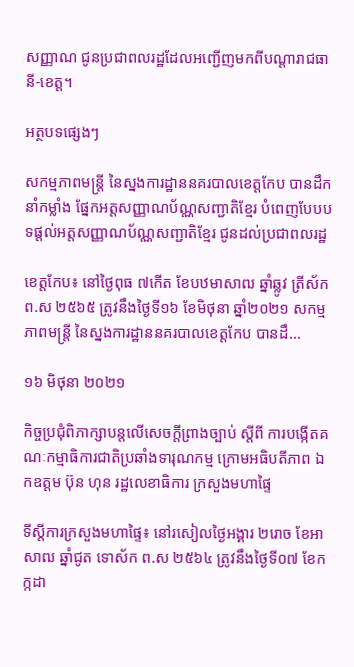សញ្ញាណ ជូនប្រជាពលរដ្ឋដែលអញ្ជើញមកពីបណ្តារាជធានី-ខេត្ត។

អត្ថបទផ្សេងៗ

សកម្មភាពមន្រ្តី នៃស្នងការដ្ឋាននគរបាលខេត្តកែប បានដឹកនាំកម្លាំង ផ្នែកអត្តសញ្ញាណប័ណ្ណសញ្ជាតិខ្មែរ បំពេញបែបបទផ្ដល់អត្តសញ្ញាណប័ណ្ណសញ្ជាតិខ្មែរ ជូនដល់ប្រជាពលរដ្ឋ

ខេត្តកែប៖ នៅថ្ងៃពុធ ៧កើត ខែបឋមាសាឍ ឆ្នាំឆ្លូវ ត្រីស័ក ព.ស ២៥៦៥ ត្រូវនឹងថ្ងៃទី១៦ ខែមិថុនា ឆ្នាំ២០២១ សកម្មភាពមន្រ្តី នៃស្នងការដ្ឋាននគរបាលខេត្តកែប បានដឹ...

១៦ មិថុនា ២០២១

កិច្ចប្រជុំពិភាក្សាបន្តលើសេចក្ដីព្រាងច្បាប់ ស្ដីពី ការបង្កើតគណៈកម្មាធិការជាតិប្រឆាំងទារុណកម្ម ក្រោមអធិបតីភាព ឯកឧត្តម ប៊ុន ហុន រដ្ឋលេខាធិការ ក្រសួងមហាផ្ទៃ

ទីស្តីការក្រសួងមហាផ្ទៃ៖ នៅរសៀលថ្ងៃអង្គារ ២រោច ខែអាសាឍ ឆ្នាំជូត ទោស័ក ព.ស ២៥៦៤ ត្រូវនឹងថ្ងៃទី០៧ ខែកក្កដា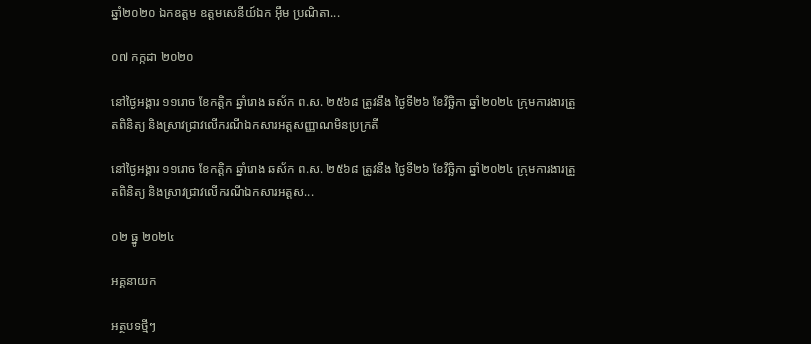ឆ្នាំ២០២០ ឯកឧត្តម ឧត្តមសេនីយ៍ឯក អ៊ឹម ប្រណិតា...

០៧ កក្កដា ២០២០

នៅថ្ងៃអង្គារ ១១រោច ខែកត្តិក ឆ្នាំរោង ឆស័ក ព.ស. ២៥៦៨ ត្រូវនឹង ថ្ងៃទី២៦ ខែវិច្ឆិកា ឆ្នាំ២០២៤ ក្រុមការងារត្រួតពិនិត្យ និងស្រាវជ្រាវលើករណីឯកសារអត្តសញ្ញាណមិនប្រក្រតី

នៅថ្ងៃអង្គារ ១១រោច ខែកត្តិក ឆ្នាំរោង ឆស័ក ព.ស. ២៥៦៨ ត្រូវនឹង ថ្ងៃទី២៦ ខែវិច្ឆិកា ឆ្នាំ២០២៤ ក្រុមការងារត្រួតពិនិត្យ និងស្រាវជ្រាវលើករណីឯកសារអត្តស...

០២ ធ្នូ ២០២៤

អគ្គនាយក

អត្ថបទថ្មីៗ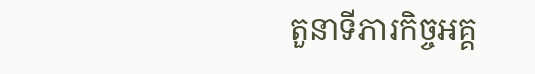តួនាទីភារកិច្ចអគ្គ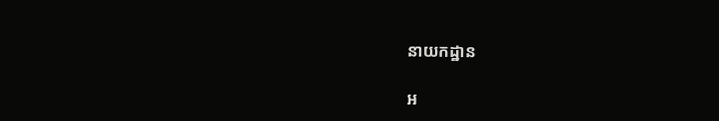នាយកដ្ឋាន

អ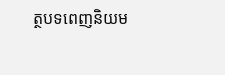ត្ថបទពេញនិយម